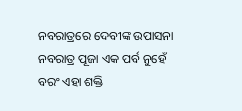ନବରାତ୍ରରେ ଦେବୀଙ୍କ ଉପାସନା
ନବରାତ୍ର ପୂଜା ଏକ ପର୍ବ ନୁହେଁ ବରଂ ଏହା ଶକ୍ତି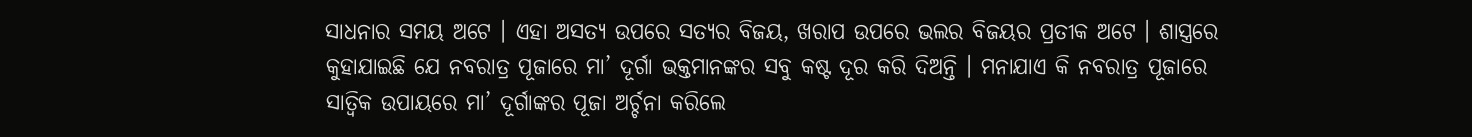ସାଧନାର ସମୟ ଅଟେ । ଏହା ଅସତ୍ୟ ଉପରେ ସତ୍ୟର ବିଜୟ, ଖରାପ ଉପରେ ଭଲର ବିଜୟର ପ୍ରତୀକ ଅଟେ । ଶାସ୍ତ୍ରରେ କୁହାଯାଇଛି ଯେ ନବରାତ୍ର ପୂଜାରେ ମା’ ଦୂର୍ଗା ଭକ୍ତମାନଙ୍କର ସବୁ କଷ୍ଟ ଦୂର କରି ଦିଅନ୍ତି । ମନାଯାଏ କି ନବରାତ୍ର ପୂଜାରେ ସାତ୍ଵିକ ଉପାୟରେ ମା’ ଦୂର୍ଗାଙ୍କର ପୂଜା ଅର୍ଚ୍ଚନା କରିଲେ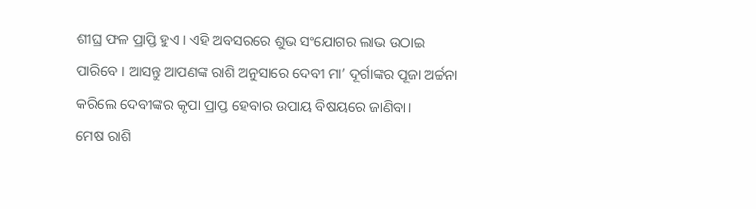ଶୀଘ୍ର ଫଳ ପ୍ରାପ୍ତି ହୁଏ । ଏହି ଅବସରରେ ଶୁଭ ସଂଯୋଗର ଲାଭ ଉଠାଇ ପାରିବେ । ଆସନ୍ତୁ ଆପଣଙ୍କ ରାଶି ଅନୁସାରେ ଦେବୀ ମା’ ଦୂର୍ଗାଙ୍କର ପୂଜା ଅର୍ଚ୍ଚନା କରିଲେ ଦେବୀଙ୍କର କୃପା ପ୍ରାପ୍ତ ହେବାର ଉପାୟ ବିଷୟରେ ଜାଣିବା।
ମେଷ ରାଶି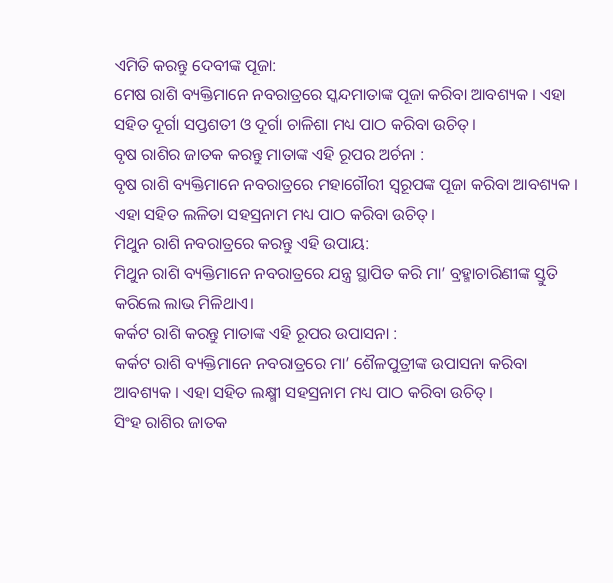ଏମିତି କରନ୍ତୁ ଦେବୀଙ୍କ ପୂଜା:
ମେଷ ରାଶି ବ୍ୟକ୍ତିମାନେ ନବରାତ୍ରରେ ସ୍କନ୍ଦମାତାଙ୍କ ପୂଜା କରିବା ଆବଶ୍ୟକ । ଏହା ସହିତ ଦୂର୍ଗା ସପ୍ତଶତୀ ଓ ଦୂର୍ଗା ଚାଳିଶା ମଧ୍ୟ ପାଠ କରିବା ଉଚିତ୍।
ବୃଷ ରାଶିର ଜାତକ କରନ୍ତୁ ମାତାଙ୍କ ଏହି ରୂପର ଅର୍ଚନା :
ବୃଷ ରାଶି ବ୍ୟକ୍ତିମାନେ ନବରାତ୍ରରେ ମହାଗୌରୀ ସ୍ୱରୂପଙ୍କ ପୂଜା କରିବା ଆବଶ୍ୟକ । ଏହା ସହିତ ଲଳିତା ସହସ୍ରନାମ ମଧ୍ୟ ପାଠ କରିବା ଉଚିତ୍।
ମିଥୁନ ରାଶି ନବରାତ୍ରରେ କରନ୍ତୁ ଏହି ଉପାୟ:
ମିଥୁନ ରାଶି ବ୍ୟକ୍ତିମାନେ ନବରାତ୍ରରେ ଯନ୍ତ୍ର ସ୍ଥାପିତ କରି ମା’ ବ୍ରହ୍ମାଚାରିଣୀଙ୍କ ସ୍ତୁତି କରିଲେ ଲାଭ ମିଳିଥାଏ।
କର୍କଟ ରାଶି କରନ୍ତୁ ମାତାଙ୍କ ଏହି ରୂପର ଉପାସନା :
କର୍କଟ ରାଶି ବ୍ୟକ୍ତିମାନେ ନବରାତ୍ରରେ ମା’ ଶୈଳପୁତ୍ରୀଙ୍କ ଉପାସନା କରିବା ଆବଶ୍ୟକ । ଏହା ସହିତ ଲକ୍ଷ୍ମୀ ସହସ୍ରନାମ ମଧ୍ୟ ପାଠ କରିବା ଉଚିତ୍।
ସିଂହ ରାଶିର ଜାତକ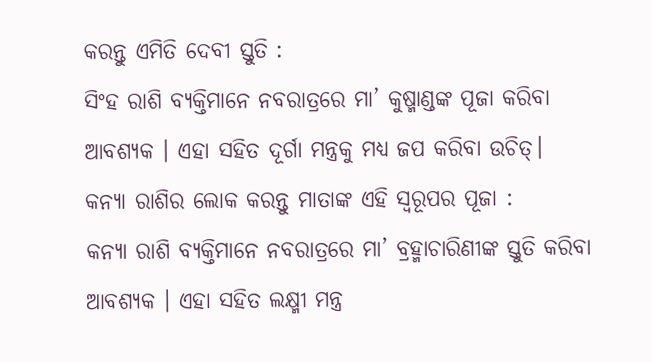କରନ୍ତୁ ଏମିତି ଦେବୀ ସ୍ତୁତି :
ସିଂହ ରାଶି ବ୍ୟକ୍ତିମାନେ ନବରାତ୍ରରେ ମା’ କୁଷ୍ମାଣ୍ଡଙ୍କ ପୂଜା କରିବା ଆବଶ୍ୟକ । ଏହା ସହିତ ଦୂର୍ଗା ମନ୍ତ୍ରକୁ ମଧ୍ୟ ଜପ କରିବା ଉଚିତ୍।
କନ୍ୟା ରାଶିର ଲୋକ କରନ୍ତୁ ମାତାଙ୍କ ଏହି ସ୍ବରୂପର ପୂଜା :
କନ୍ୟା ରାଶି ବ୍ୟକ୍ତିମାନେ ନବରାତ୍ରରେ ମା’ ବ୍ରହ୍ମାଚାରିଣୀଙ୍କ ସ୍ତୁତି କରିବା ଆବଶ୍ୟକ । ଏହା ସହିତ ଲକ୍ଷ୍ମୀ ମନ୍ତ୍ର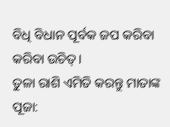ବିଧି ବିଧାନ ପୂର୍ବକ ଜପ କରିବା କରିବା ଉଚିତ୍।
ତୁଳା ରାଶି ଏମିତି କରନ୍ତୁ ମାତାଙ୍କ ପୂଜା: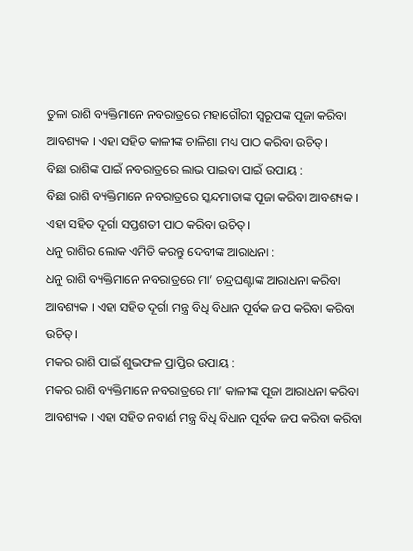ତୁଳା ରାଶି ବ୍ୟକ୍ତିମାନେ ନବରାତ୍ରରେ ମହାଗୌରୀ ସ୍ୱରୂପଙ୍କ ପୂଜା କରିବା ଆବଶ୍ୟକ । ଏହା ସହିତ କାଳୀଙ୍କ ଚାଳିଶା ମଧ୍ୟ ପାଠ କରିବା ଉଚିତ୍।
ବିଛା ରାଶିଙ୍କ ପାଇଁ ନବରାତ୍ରରେ ଲାଭ ପାଇବା ପାଇଁ ଉପାୟ :
ବିଛା ରାଶି ବ୍ୟକ୍ତିମାନେ ନବରାତ୍ରରେ ସ୍କନ୍ଦମାତାଙ୍କ ପୂଜା କରିବା ଆବଶ୍ୟକ । ଏହା ସହିତ ଦୂର୍ଗା ସପ୍ତଶତୀ ପାଠ କରିବା ଉଚିତ୍।
ଧନୁ ରାଶିର ଲୋକ ଏମିତି କରନ୍ତୁ ଦେବୀଙ୍କ ଆରାଧନା :
ଧନୁ ରାଶି ବ୍ୟକ୍ତିମାନେ ନବରାତ୍ରରେ ମା’ ଚନ୍ଦ୍ରଘଣ୍ଟାଙ୍କ ଆରାଧନା କରିବା ଆବଶ୍ୟକ । ଏହା ସହିତ ଦୂର୍ଗା ମନ୍ତ୍ର ବିଧି ବିଧାନ ପୂର୍ବକ ଜପ କରିବା କରିବା ଉଚିତ୍।
ମକର ରାଶି ପାଇଁ ଶୁଭଫଳ ପ୍ରାପ୍ତିର ଉପାୟ :
ମକର ରାଶି ବ୍ୟକ୍ତିମାନେ ନବରାତ୍ରରେ ମା’ କାଳୀଙ୍କ ପୂଜା ଆରାଧନା କରିବା ଆବଶ୍ୟକ । ଏହା ସହିତ ନବାର୍ଣ ମନ୍ତ୍ର ବିଧି ବିଧାନ ପୂର୍ବକ ଜପ କରିବା କରିବା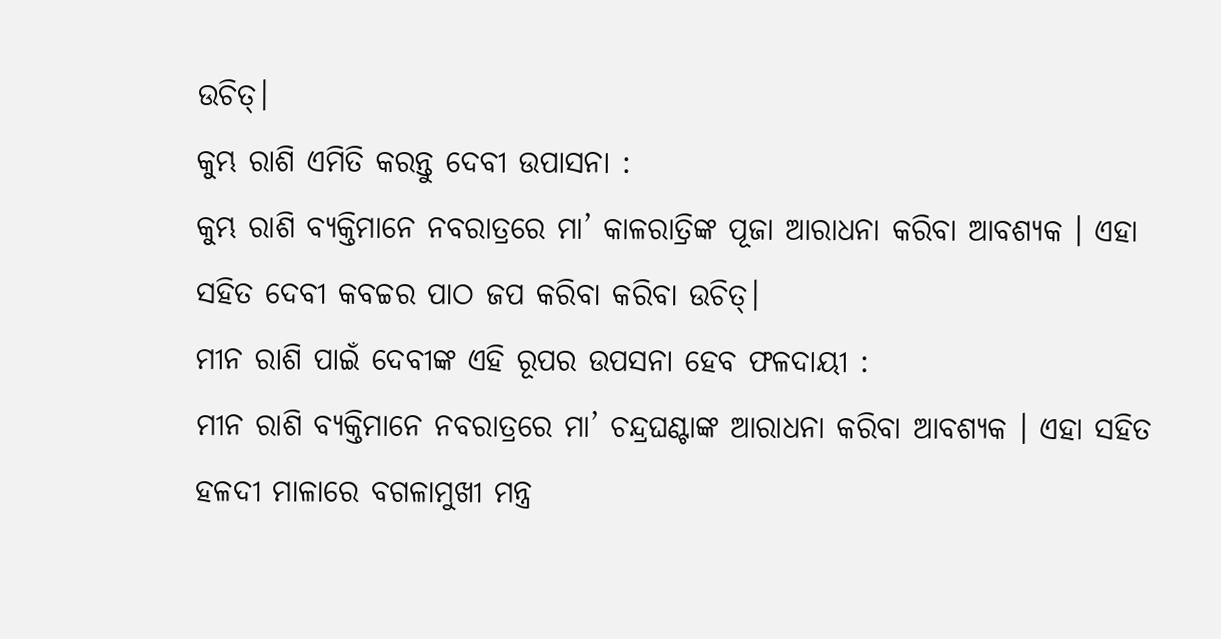ଉଚିତ୍।
କୁମ୍ଭ ରାଶି ଏମିତି କରନ୍ତୁ ଦେବୀ ଉପାସନା :
କୁମ୍ଭ ରାଶି ବ୍ୟକ୍ତିମାନେ ନବରାତ୍ରରେ ମା’ କାଳରାତ୍ରିଙ୍କ ପୂଜା ଆରାଧନା କରିବା ଆବଶ୍ୟକ । ଏହା ସହିତ ଦେବୀ କବଚ୍ଚର ପାଠ ଜପ କରିବା କରିବା ଉଚିତ୍।
ମୀନ ରାଶି ପାଇଁ ଦେବୀଙ୍କ ଏହି ରୂପର ଉପସନା ହେବ ଫଳଦାୟୀ :
ମୀନ ରାଶି ବ୍ୟକ୍ତିମାନେ ନବରାତ୍ରରେ ମା’ ଚନ୍ଦ୍ରଘଣ୍ଟାଙ୍କ ଆରାଧନା କରିବା ଆବଶ୍ୟକ । ଏହା ସହିତ ହଳଦୀ ମାଳାରେ ବଗଳାମୁଖୀ ମନ୍ତ୍ର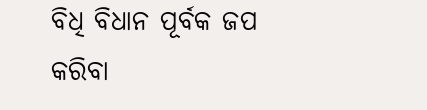ବିଧି ବିଧାନ ପୂର୍ବକ ଜପ କରିବା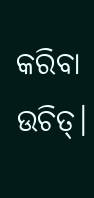କରିବା ଉଚିତ୍।